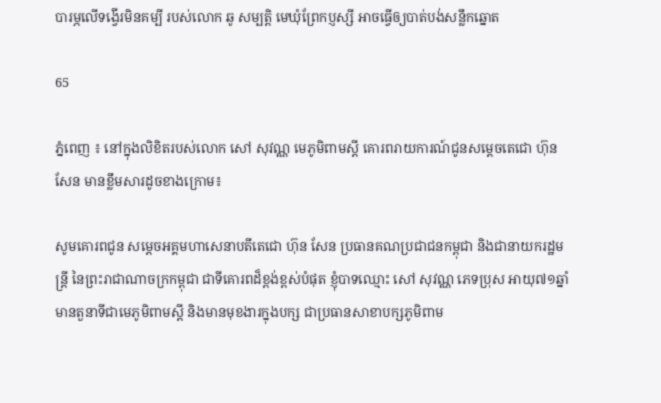បារម្ភលើទង្វើរមិនគម្បី របស់លោក ឆូ សម្បត្តិ មេឃុំព្រែកប្ញស្សី អាចធ្វើឲ្យបាត់បង់សន្លឹកឆ្នោត

65

ភ្នំពេញ ៖ នៅក្នុងលិខិតរបស់លោក សៅ សុវណ្ណ មេភូមិពាមស្ដី គោរពរាយការណ៍ជូនសម្តេចតេជោ ហ៊ុន សែន មានខ្លឹមសារដូចខាងក្រោម៖

សូមគោរពជូន សម្តេចអគ្គមហាសេនាបតីតេជោ ហ៊ុន សែន ប្រធានគណប្រជាជនកម្ពុជា និងជានាយករដ្ឋមន្ត្រី នៃព្រះរាជាណាចក្រកម្ពុជា ជាទីគោរពដ៏ខ្ពង់ខ្ពស់បំផុត ខ្ញុំបាទឈ្មោះ សៅ សុវណ្ណ ភេទប្រុស អាយុ៧១ឆ្នាំ មានតួនាទីជាមេភូមិពាមស្ដី និងមានមុខងារក្នុងបក្ស ជាប្រធានសាខាបក្សភូមិពាម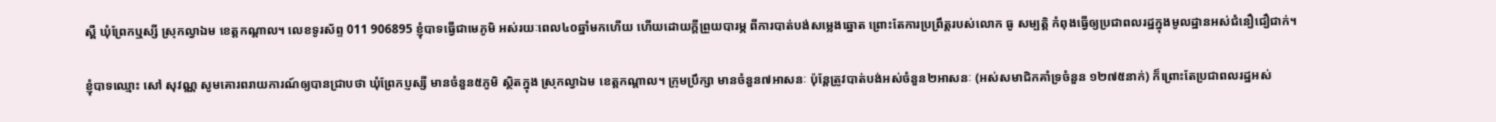ស្ពឺ ឃុំព្រែកឬស្សី ស្រុកល្វាឯម ខេត្តកណ្តាល។ លេខទូរស័ព្ទ 011 906895 ខ្ញុំបាទធ្វើជាមេភូមិ អស់រយៈពេល៤០ឆ្នាំមកហើយ ហើយដោយក្តីព្រួយបារម្ភ ពីការបាត់បង់សម្លេងឆ្នោត ព្រោះតែការប្រព្រឹត្តរបស់លោក ធូ សម្បត្តិ កំពុងធ្វើឲ្យប្រជាពលរដ្ឋក្នុងមូលដ្ឋានអស់ជំនឿជឿជាក់។

ខ្ញុំបាទឈ្មោះ សៅ សុវណ្ណ សូមគោរពរាយការណ៍ឲ្យបានជ្រាបថា ឃុំព្រែកប្ញស្សី មានចំនួន៥ភូមិ ស្ថិតក្នុង ស្រុកល្វាឯម ខេត្តកណ្តាល។ ក្រុមប្រឹក្សា មានចំនួន៧អាសនៈ ប៉ុន្តែត្រូវបាត់បង់អស់ចំនួន២អាសនៈ (អស់សមាជិកគាំទ្រចំនួន ១២៧៥នាក់) ក៏ព្រោះតែប្រជាពលរដ្ឋអស់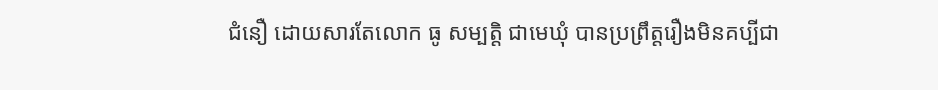ជំនឿ ដោយសារតែលោក ធូ សម្បត្តិ ជាមេឃុំ បានប្រព្រឹត្តរឿងមិនគប្បីជា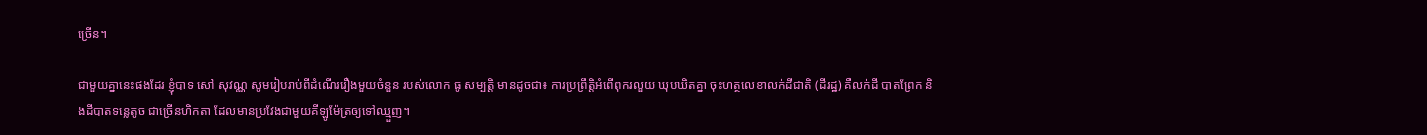ច្រើន។

ជាមួយគ្នានេះផងដែរ ខ្ញុំបាទ សៅ សុវណ្ណ សូមរៀបរាប់ពីដំណើររឿងមួយចំនួន របស់លោក ធូ សម្បត្តិ មានដូចជា៖ ការប្រព្រឹត្តិអំពើពុករលួយ ឃុបឃិតគ្នា ចុះហត្ថលេខាលក់ដីជាតិ (ដីរដ្ឋ) គឺលក់ដី បាតព្រែក និងដីបាតទន្លេតូច ជាច្រើនហិកតា ដែលមានប្រវែងជាមួយគីឡូម៉ែត្រឲ្យទៅឈ្មួញ។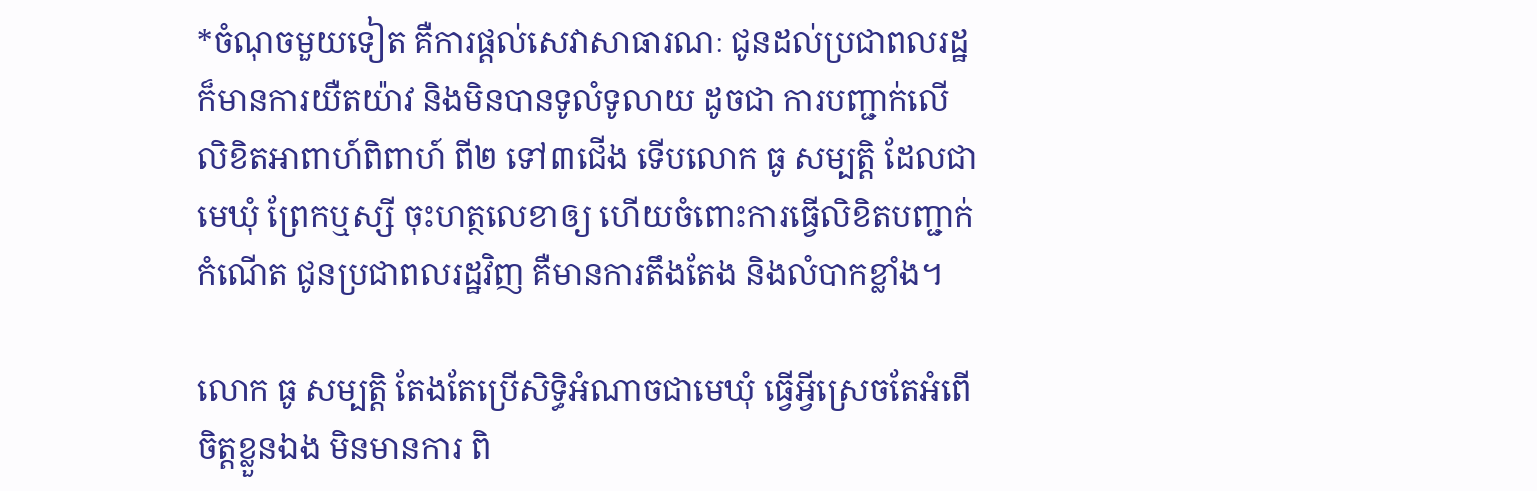*ចំណុចមួយទៀត គឺការផ្តល់សេវាសាធារណៈ ជូនដល់ប្រជាពលរដ្ឋ ក៏មានការយឺតយ៉ាវ និងមិនបានទូលំទូលាយ ដូចជា ការបញ្ជាក់លើលិខិតអាពាហ៍ពិពាហ៍ ពី២ ទៅ៣ជើង ទើបលោក ធូ សម្បត្តិ ដែលជាមេឃុំ ព្រែកឬស្សី ចុះហត្ថលេខាឲ្យ ហើយចំពោះការធ្វើលិខិតបញ្ជាក់កំណើត ជូនប្រជាពលរដ្ឋវិញ គឺមានការតឹងតែង និងលំបាកខ្លាំង។

លោក ធូ សម្បត្តិ តែងតែប្រើសិទ្ធិអំណាចជាមេឃុំ ធ្វើអ្វីស្រេចតែអំពើចិត្តខ្លួនឯង មិនមានការ ពិ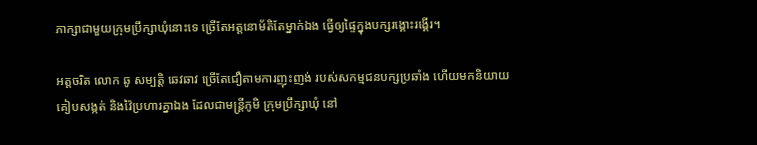ភាក្សាជាមួយក្រុមប្រឹក្សាឃុំនោះទេ ច្រើតែអត្តនោម័តិតែម្នាក់ឯង ធ្វើឲ្យផ្ទៃក្នុងបក្សរង្គោះរង្គើរ។

អត្តចរិត លោក ឆូ សម្បត្តិ ឆេវឆាវ ច្រើតែជឿតាមការញុះញង់ របស់សកម្មជនបក្សប្រឆាំង ហើយមកនិយាយគៀបសង្កត់ និងវ៉ៃប្រហារគ្នាឯង ដែលជាមន្ត្រីភូមិ ក្រុមប្រឹក្សាឃុំ នៅ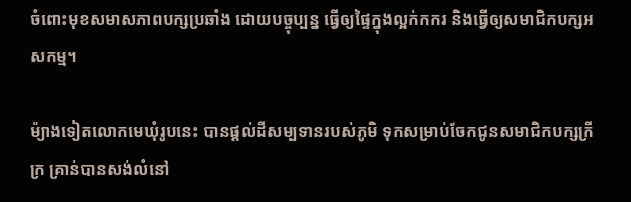ចំពោះមុខសមាសភាពបក្សប្រឆាំង ដោយបច្ចុប្បន្ន ធ្វើឲ្យផ្ទៃក្នុងល្អក់កករ និងធ្វើឲ្យសមាជិកបក្សអសកម្ម។

ម៉្យាងទៀតលោកមេឃុំរូបនេះ បានផ្ដល់ដីសម្បទានរបស់ភូមិ ទុកសម្រាប់ចែកជូនសមាជិកបក្សក្រីក្រ គ្រាន់បានសង់លំនៅ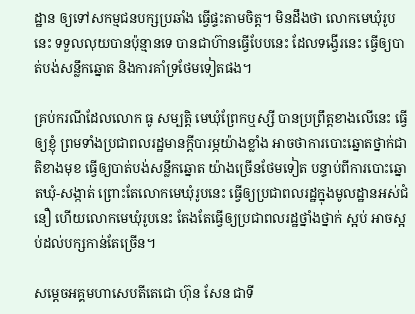ដ្ឋាន ឲ្យទៅសកម្មជនបក្សប្រឆាំង ធ្វើផ្ទះតាមចិត្ត។ មិនដឹងថា លោកមេឃុំរូបនេះ ទទួលលុយបានប៉ុន្មានទេ បានជាហ៊ានធ្វើបែបនេះ ដែលទង្វើរនេះ ធ្វើឲ្យបាត់បង់សន្លឹកឆ្នោត និងការគាំទ្រថែមទៀតផង។

គ្រប់ករណីដែលលោក ធូ សម្បត្តិ មេឃុំព្រែកឬស្សី បានប្រព្រឹត្តខាងលើនេះ ធ្វើឲ្យខ្ញុំ ព្រមទាំងប្រជាពលរដ្ឋមានក្តីបារម្ភយ៉ាងខ្លាំង អាចថាការបោះឆ្នោតថ្នាក់ជាតិខាងមុខ ធ្វើឲ្យបាត់បង់សន្លឹកឆ្នោត យ៉ាងច្រើនថែមទៀត បន្ទាប់ពីការបោះឆ្នោតឃុំ-សង្កាត់ ព្រោះតែលោកមេឃុំរូបនេះ ធ្វើឲ្យប្រជាពលរដ្ឋក្នុងមូលដ្ឋានអស់ជំនឿ ហើយលោកមេឃុំរូបនេះ តែងតែធ្វើឲ្យប្រជាពលរដ្ឋថ្នាំងថ្នាក់ ស្អប់ អាចស្អប់ដល់បក្សកាន់តែច្រើន។

សម្តេចអគ្គមហាសេបតីតេជោ ហ៊ុន សែន ជាទី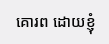គោរព ដោយខ្ញុំ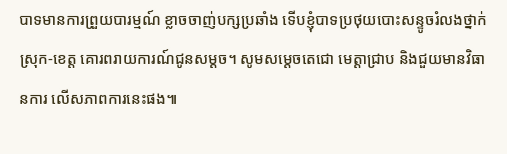បាទមានការព្រួយបារម្មណ៍ ខ្លាចចាញ់បក្សប្រឆាំង ទើបខ្ញុំបាទប្រថុយបោះសន្ទូចរំលងថ្នាក់ស្រុក-ខេត្ត គោរពរាយការណ៍ជូនសម្ដច។ សូមសម្តេចតេជោ មេត្តាជ្រាប និងជួយមានវិធានការ លើសភាពការនេះផង៕